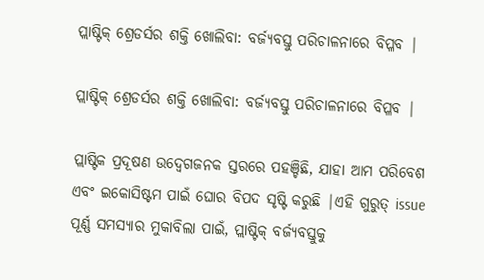ପ୍ଲାଷ୍ଟିକ୍ ଶ୍ରେଡର୍ସର ଶକ୍ତି ଖୋଲିବା: ବର୍ଜ୍ୟବସ୍ତୁ ପରିଚାଳନାରେ ବିପ୍ଳବ |

ପ୍ଲାଷ୍ଟିକ୍ ଶ୍ରେଡର୍ସର ଶକ୍ତି ଖୋଲିବା: ବର୍ଜ୍ୟବସ୍ତୁ ପରିଚାଳନାରେ ବିପ୍ଳବ |

ପ୍ଲାଷ୍ଟିକ ପ୍ରଦୂଷଣ ଉଦ୍ବେଗଜନକ ସ୍ତରରେ ପହଞ୍ଚିଛି, ଯାହା ଆମ ପରିବେଶ ଏବଂ ଇକୋସିଷ୍ଟମ ପାଇଁ ଘୋର ବିପଦ ସୃଷ୍ଟି କରୁଛି |ଏହି ଗୁରୁତ୍ issue ପୂର୍ଣ୍ଣ ସମସ୍ୟାର ମୁକାବିଲା ପାଇଁ, ପ୍ଲାଷ୍ଟିକ୍ ବର୍ଜ୍ୟବସ୍ତୁକୁ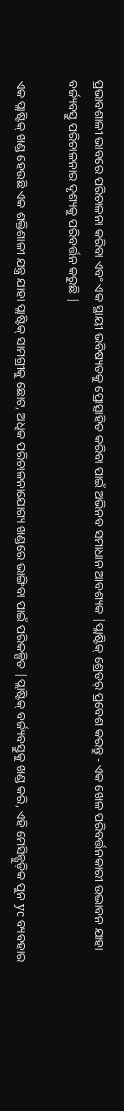ପ୍ରଭାବଶାଳୀ ଭାବରେ ପରିଚାଳନା କରିବା ଏବଂ ଏକ ସ୍ଥାୟୀ ଭବିଷ୍ୟତକୁ ପ୍ରୋତ୍ସାହିତ କରିବା ପାଇଁ ଅଭିନବ ସମାଧାନ ଆବଶ୍ୟକ |ପ୍ଲାଷ୍ଟିକ୍ ଶ୍ରେଡର୍ ପ୍ରବେଶ କରନ୍ତୁ - ଏକ ଖେଳ ପରିବର୍ତ୍ତନକାରୀ ଉଦ୍ଭାବନ ଯାହା ବର୍ଜ୍ୟବସ୍ତୁ ପରିଚାଳନାର ଦୃଶ୍ୟକୁ ପରିବର୍ତ୍ତନ କରୁଛି |

ଏକ ପ୍ଲାଷ୍ଟିକ୍ ଖଣ୍ଡ ହେଉଛି ଏକ ଶକ୍ତିଶାଳୀ ଯନ୍ତ୍ର ଯାହା ପ୍ଲାଷ୍ଟିକ୍ ସାମଗ୍ରୀକୁ ଛୋଟ, ଅଧିକ ପରିଚାଳନାଯୋଗ୍ୟ ଖଣ୍ଡରେ ଭାଙ୍ଗିବା ପାଇଁ ପରିକଳ୍ପିତ |ପ୍ଲାଷ୍ଟିକ୍ ବର୍ଜ୍ୟବସ୍ତୁକୁ ଖଣ୍ଡ କରି, ଏହି ମେସିନ୍ଗୁଡ଼ିକ ପୁନ yc ବ୍ୟବହାର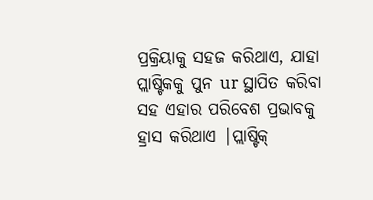ପ୍ରକ୍ରିୟାକୁ ସହଜ କରିଥାଏ, ଯାହା ପ୍ଲାଷ୍ଟିକକୁ ପୁନ ur ସ୍ଥାପିତ କରିବା ସହ ଏହାର ପରିବେଶ ପ୍ରଭାବକୁ ହ୍ରାସ କରିଥାଏ |ପ୍ଲାଷ୍ଟିକ୍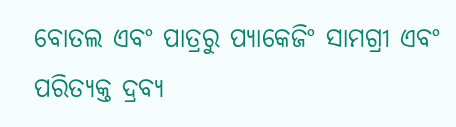ବୋତଲ ଏବଂ ପାତ୍ରରୁ ପ୍ୟାକେଜିଂ ସାମଗ୍ରୀ ଏବଂ ପରିତ୍ୟକ୍ତ ଦ୍ରବ୍ୟ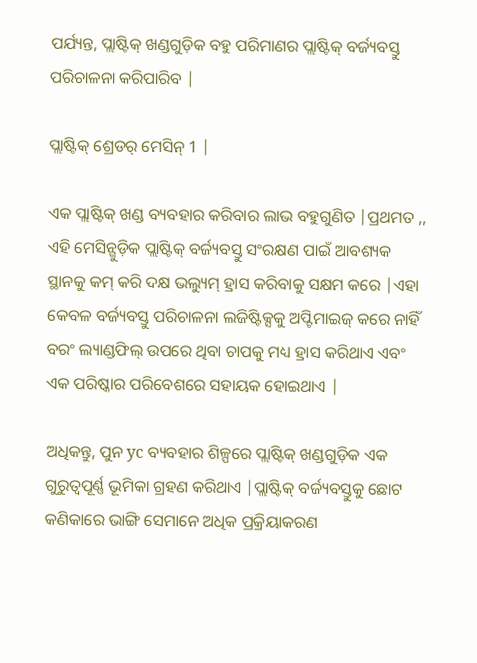ପର୍ଯ୍ୟନ୍ତ, ପ୍ଲାଷ୍ଟିକ୍ ଖଣ୍ଡଗୁଡ଼ିକ ବହୁ ପରିମାଣର ପ୍ଲାଷ୍ଟିକ୍ ବର୍ଜ୍ୟବସ୍ତୁ ପରିଚାଳନା କରିପାରିବ |

ପ୍ଲାଷ୍ଟିକ୍ ଶ୍ରେଡର୍ ମେସିନ୍ 1 |

ଏକ ପ୍ଲାଷ୍ଟିକ୍ ଖଣ୍ଡ ବ୍ୟବହାର କରିବାର ଲାଭ ବହୁଗୁଣିତ |ପ୍ରଥମତ ,, ଏହି ମେସିନ୍ଗୁଡ଼ିକ ପ୍ଲାଷ୍ଟିକ୍ ବର୍ଜ୍ୟବସ୍ତୁ ସଂରକ୍ଷଣ ପାଇଁ ଆବଶ୍ୟକ ସ୍ଥାନକୁ କମ୍ କରି ଦକ୍ଷ ଭଲ୍ୟୁମ୍ ହ୍ରାସ କରିବାକୁ ସକ୍ଷମ କରେ |ଏହା କେବଳ ବର୍ଜ୍ୟବସ୍ତୁ ପରିଚାଳନା ଲଜିଷ୍ଟିକ୍ସକୁ ଅପ୍ଟିମାଇଜ୍ କରେ ନାହିଁ ବରଂ ଲ୍ୟାଣ୍ଡଫିଲ୍ ଉପରେ ଥିବା ଚାପକୁ ମଧ୍ୟ ହ୍ରାସ କରିଥାଏ ଏବଂ ଏକ ପରିଷ୍କାର ପରିବେଶରେ ସହାୟକ ହୋଇଥାଏ |

ଅଧିକନ୍ତୁ, ପୁନ yc ବ୍ୟବହାର ଶିଳ୍ପରେ ପ୍ଲାଷ୍ଟିକ୍ ଖଣ୍ଡଗୁଡ଼ିକ ଏକ ଗୁରୁତ୍ୱପୂର୍ଣ୍ଣ ଭୂମିକା ଗ୍ରହଣ କରିଥାଏ |ପ୍ଲାଷ୍ଟିକ୍ ବର୍ଜ୍ୟବସ୍ତୁକୁ ଛୋଟ କଣିକାରେ ଭାଙ୍ଗି ସେମାନେ ଅଧିକ ପ୍ରକ୍ରିୟାକରଣ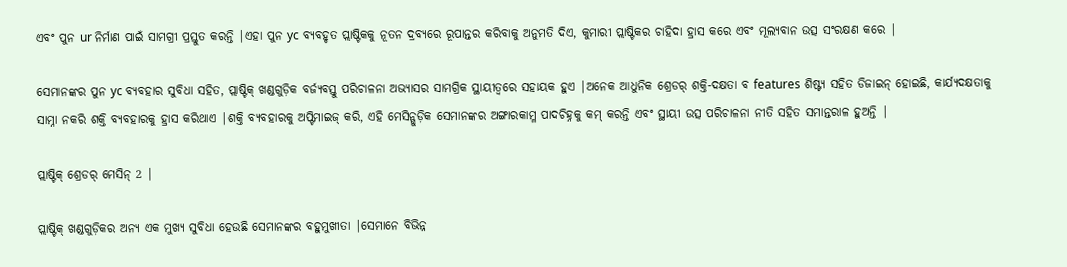ଏବଂ ପୁନ ur ନିର୍ମାଣ ପାଇଁ ସାମଗ୍ରୀ ପ୍ରସ୍ତୁତ କରନ୍ତି |ଏହା ପୁନ yc ବ୍ୟବହୃତ ପ୍ଲାଷ୍ଟିକକୁ ନୂତନ ଦ୍ରବ୍ୟରେ ରୂପାନ୍ତର କରିବାକୁ ଅନୁମତି ଦିଏ, କୁମାରୀ ପ୍ଲାଷ୍ଟିକର ଚାହିଦା ହ୍ରାସ କରେ ଏବଂ ମୂଲ୍ୟବାନ ଉତ୍ସ ସଂରକ୍ଷଣ କରେ |

ସେମାନଙ୍କର ପୁନ yc ବ୍ୟବହାର ସୁବିଧା ସହିତ, ପ୍ଲାଷ୍ଟିକ୍ ଖଣ୍ଡଗୁଡ଼ିକ ବର୍ଜ୍ୟବସ୍ତୁ ପରିଚାଳନା ଅଭ୍ୟାସର ସାମଗ୍ରିକ ସ୍ଥାୟୀତ୍ୱରେ ସହାୟକ ହୁଏ |ଅନେକ ଆଧୁନିକ ଶ୍ରେଡର୍ ଶକ୍ତି-ଦକ୍ଷତା ବ features ଶିଷ୍ଟ୍ୟ ସହିତ ଡିଜାଇନ୍ ହୋଇଛି, କାର୍ଯ୍ୟଦକ୍ଷତାକୁ ସାମ୍ନା ନକରି ଶକ୍ତି ବ୍ୟବହାରକୁ ହ୍ରାସ କରିଥାଏ |ଶକ୍ତି ବ୍ୟବହାରକୁ ଅପ୍ଟିମାଇଜ୍ କରି, ଏହି ମେସିନ୍ଗୁଡ଼ିକ ସେମାନଙ୍କର ଅଙ୍ଗାରକାମ୍ଳ ପାଦଚିହ୍ନକୁ କମ୍ କରନ୍ତି ଏବଂ ସ୍ଥାୟୀ ଉତ୍ସ ପରିଚାଳନା ନୀତି ସହିତ ସମାନ୍ତରାଳ ହୁଅନ୍ତି |

ପ୍ଲାଷ୍ଟିକ୍ ଶ୍ରେଡର୍ ମେସିନ୍ 2 |

ପ୍ଲାଷ୍ଟିକ୍ ଖଣ୍ଡଗୁଡ଼ିକର ଅନ୍ୟ ଏକ ମୁଖ୍ୟ ସୁବିଧା ହେଉଛି ସେମାନଙ୍କର ବହୁମୁଖୀତା |ସେମାନେ ବିଭିନ୍ନ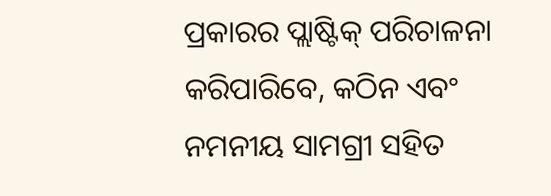ପ୍ରକାରର ପ୍ଲାଷ୍ଟିକ୍ ପରିଚାଳନା କରିପାରିବେ, କଠିନ ଏବଂ ନମନୀୟ ସାମଗ୍ରୀ ସହିତ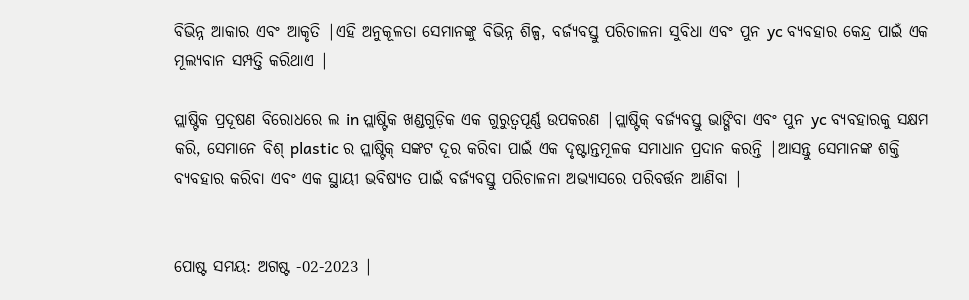ବିଭିନ୍ନ ଆକାର ଏବଂ ଆକୃତି |ଏହି ଅନୁକୂଳତା ସେମାନଙ୍କୁ ବିଭିନ୍ନ ଶିଳ୍ପ, ବର୍ଜ୍ୟବସ୍ତୁ ପରିଚାଳନା ସୁବିଧା ଏବଂ ପୁନ yc ବ୍ୟବହାର କେନ୍ଦ୍ର ପାଇଁ ଏକ ମୂଲ୍ୟବାନ ସମ୍ପତ୍ତି କରିଥାଏ |

ପ୍ଲାଷ୍ଟିକ ପ୍ରଦୂଷଣ ବିରୋଧରେ ଲ in ପ୍ଲାଷ୍ଟିକ ଖଣ୍ଡଗୁଡ଼ିକ ଏକ ଗୁରୁତ୍ୱପୂର୍ଣ୍ଣ ଉପକରଣ |ପ୍ଲାଷ୍ଟିକ୍ ବର୍ଜ୍ୟବସ୍ତୁ ଭାଙ୍ଗିବା ଏବଂ ପୁନ yc ବ୍ୟବହାରକୁ ସକ୍ଷମ କରି, ସେମାନେ ବିଶ୍ plastic ର ପ୍ଲାଷ୍ଟିକ୍ ସଙ୍କଟ ଦୂର କରିବା ପାଇଁ ଏକ ଦୃଷ୍ଟାନ୍ତମୂଳକ ସମାଧାନ ପ୍ରଦାନ କରନ୍ତି |ଆସନ୍ତୁ ସେମାନଙ୍କ ଶକ୍ତି ବ୍ୟବହାର କରିବା ଏବଂ ଏକ ସ୍ଥାୟୀ ଭବିଷ୍ୟତ ପାଇଁ ବର୍ଜ୍ୟବସ୍ତୁ ପରିଚାଳନା ଅଭ୍ୟାସରେ ପରିବର୍ତ୍ତନ ଆଣିବା |


ପୋଷ୍ଟ ସମୟ: ଅଗଷ୍ଟ -02-2023 |